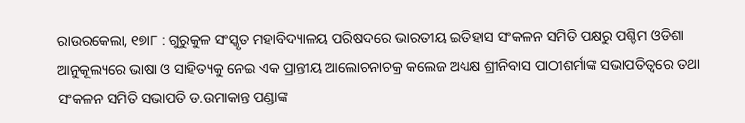ରାଉରକେଲା, ୧୭ା୮ : ଗୁରୁକୁଳ ସଂସ୍କୃତ ମହାବିଦ୍ୟାଳୟ ପରିଷଦରେ ଭାରତୀୟ ଇତିହାସ ସଂକଳନ ସମିତି ପକ୍ଷରୁ ପଶ୍ଚିମ ଓଡିଶା ଆନୁକୂଲ୍ୟରେ ଭାଷା ଓ ସାହିତ୍ୟକୁ ନେଇ ଏକ ପ୍ରାନ୍ତୀୟ ଆଲୋଚନାଚକ୍ର କଲେଜ ଅଧ୍ୟକ୍ଷ ଶ୍ରୀନିବାସ ପାଠୀଶର୍ମାଙ୍କ ସଭାପତିତ୍ୱରେ ତଥା ସଂକଳନ ସମିତି ସଭାପତି ଡ.ଉମାକାନ୍ତ ପଣ୍ଡାଙ୍କ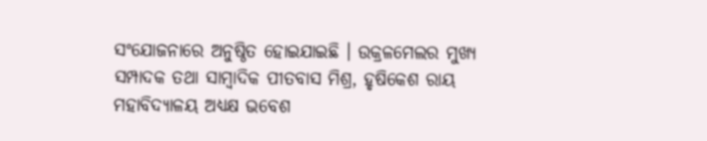ସଂଯୋଜନାରେ ଅନୁଷ୍ଠିତ ହୋଇଯାଇଛି । ଉକ୍ରଳମେଲର ମୁଖ୍ୟ ସମ୍ପାଦକ ତଥା ସାମ୍ବାଦିକ ପୀତବାସ ମିଶ୍ର, ହୃଷିକେଶ ରାୟ ମହାବିଦ୍ୟାଳୟ ଅଧ୍ୟକ୍ଷ ଭବେଶ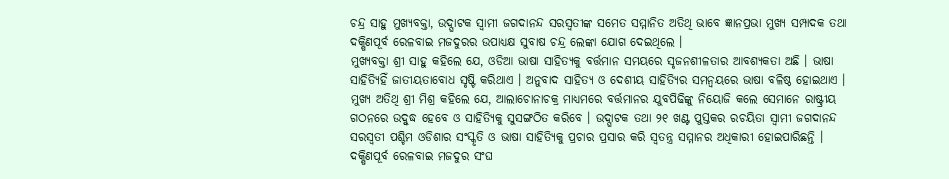ଚନ୍ଦ୍ର ସାହୁ ମୁଖ୍ୟବକ୍ତା, ଉଦ୍ଘାଟକ ସ୍ୱାମୀ ଜଗଦାନନ୍ଦ ସରସ୍ୱତୀଙ୍କ ସମେତ ସମ୍ମାନିତ ଅତିଥି ଭାବେ ଜ୍ଞାନପ୍ରଭା ମୁଖ୍ୟ ସମ୍ପାଦକ ତଥା ଦକ୍ଷିଣପୂର୍ବ ରେଳବାଇ ମଜଦୁରର ଉପାଧ୍ୟକ୍ଷ ସୁବାଷ ଚନ୍ଦ୍ର ଲେଙ୍କା ଯୋଗ ଦେଇଥିଲେ ।
ମୁଖ୍ୟବକ୍ତା ଶ୍ରୀ ସାହୁ କହିଲେ ଯେ, ଓଡିଆ ଭାଷା ସାହିତ୍ୟକୁ ବର୍ତ୍ତମାନ ସମୟରେ ସୃଜନଶୀଳତାର ଆବଶ୍ୟକତା ଅଛି । ଭାଷା ସାହିତ୍ୟିହିଁ ଜାତୀୟତାବୋଧ ସୃଷ୍ଟି କରିଥାଏ । ଅନୁବାଦ ସାହିତ୍ୟ ଓ ଦେଶୀୟ ସାହିତ୍ୟିର ସମନ୍ୱୟରେ ଭାଷା ବଳିଷ୍ଠ ହୋଇଥାଏ । ମୁଖ୍ୟ ଅତିଥି ଶ୍ରୀ ମିଶ୍ର କହିଲେ ଯେ, ଆଲାଚୋନାଚକ୍ର ମାଧ୍ୟମରେ ବର୍ତ୍ତମାନର ଯୁବପିଢିଙ୍କୁ ନିୟୋଜି କଲେ ସେମାନେ ରାଷ୍ଟ୍ରୀୟ ଗଠନରେ ଉଦ୍ବୁଦ୍ଧ ହେବେ ଓ ସାହିତ୍ୟିକୁ ସୁସଙ୍ଗଠିତ କରିବେ । ଉଦ୍ଘାଟକ ତଥା ୨୧ ଖଣ୍ଟ ପୁସ୍ତକର ରଚୟିତା ସ୍ୱାମୀ ଜଗଦାନନ୍ଦ ସରସ୍ୱତୀ ପଶ୍ଚିମ ଓଡିଶାର ସଂସ୍କୃତି ଓ ଭାଷା ସାହିତ୍ୟିକୁ ପ୍ରଚାର ପ୍ରସାର କରି ସ୍ୱତନ୍ତ୍ର ସମ୍ମାନର ଅଧିକାରୀ ହୋଇପାରିଛନ୍ତି ।
ଦକ୍ଷିଣପୂର୍ବ ରେଳବାଇ ମଜଦୁର ସଂଘ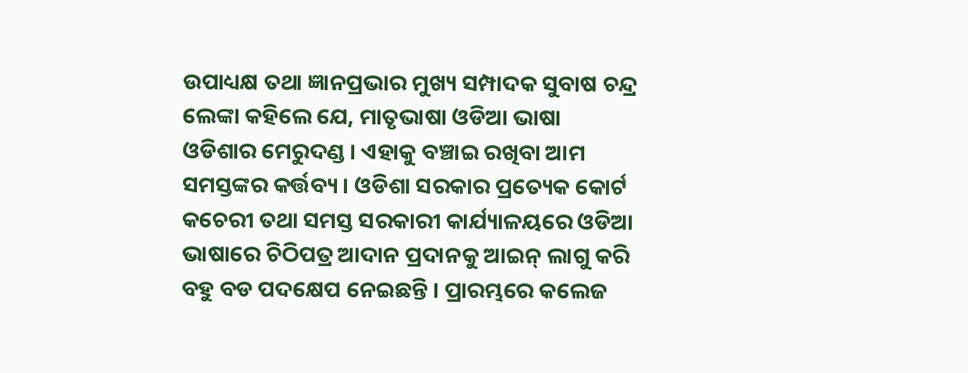ଉପାଧ୍ୟକ୍ଷ ତଥା ଜ୍ଞାନପ୍ରଭାର ମୁଖ୍ୟ ସମ୍ପାଦକ ସୁବାଷ ଚନ୍ଦ୍ର ଲେଙ୍କା କହିଲେ ଯେ, ମାତୃଭାଷା ଓଡିଆ ଭାଷା ଓଡିଶାର ମେରୁଦଣ୍ଡ । ଏହାକୁ ବଞ୍ଚାଇ ରଖିବା ଆମ ସମସ୍ତଙ୍କର କର୍ତ୍ତବ୍ୟ । ଓଡିଶା ସରକାର ପ୍ରତ୍ୟେକ କୋର୍ଟ କଚେରୀ ତଥା ସମସ୍ତ ସରକାରୀ କାର୍ଯ୍ୟାଳୟରେ ଓଡିଆ ଭାଷାରେ ଚିଠିପତ୍ର ଆଦାନ ପ୍ରଦାନକୁ ଆଇନ୍ ଲାଗୁ କରି ବହୁ ବଡ ପଦକ୍ଷେପ ନେଇଛନ୍ତି । ପ୍ରାରମ୍ଭରେ କଲେଜ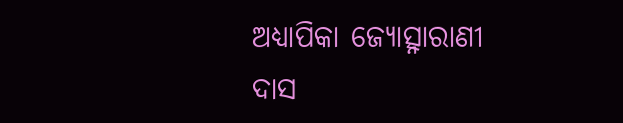ଅଧ୍ୟାପିକା ଜ୍ୟୋତ୍ସ୍ନାରାଣୀ ଦାସ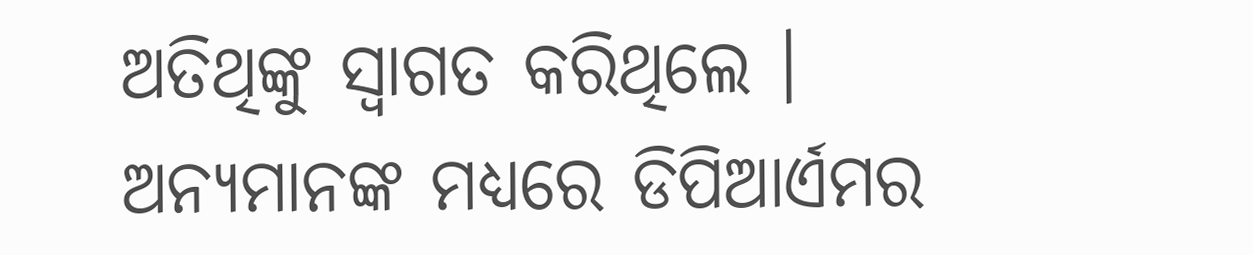ଅତିଥିଙ୍କୁ ସ୍ୱାଗତ କରିଥିଲେ । ଅନ୍ୟମାନଙ୍କ ମଧ୍ୟରେ ଡିପିଆର୍ଏମର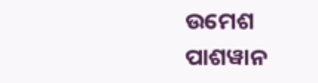ଉମେଶ ପାଶୱାନ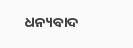ଧନ୍ୟବାଦ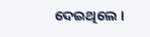ଦେଇଥିଲେ ।